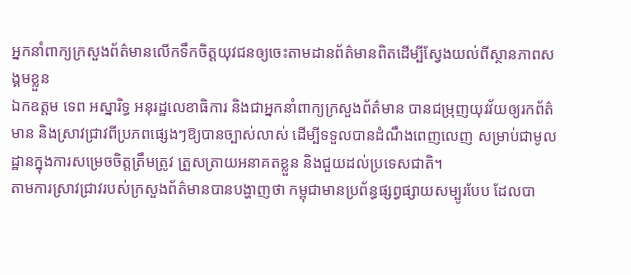អ្នកនាំពាក្យក្រសួងព័ត៌មានលើកទឹកចិត្តយុវជនឲ្យចេះតាមដានព័ត៌មានពិតដើម្បីស្វែងយល់ពីស្ថានភាពសង្គមខ្លួន
ឯកឧត្តម ទេព អស្នារិទ្ធ អនុរដ្ឋលេខាធិការ និងជាអ្នកនាំពាក្យក្រសួងព័ត៌មាន បានជម្រុញយុវវ័យឲ្យរកព័ត៌មាន និងស្រាវជ្រាវពីប្រភពផ្សេងៗឱ្យបានច្បាស់លាស់ ដើម្បីទទួលបានដំណឹងពេញលេញ សម្រាប់ជាមូលដ្ឋានក្នុងការសម្រេចចិត្តត្រឹមត្រូវ ត្រួសត្រាយអនាគតខ្លួន និងជួយដល់ប្រទេសជាតិ។
តាមការស្រាវជ្រាវរបស់ក្រសួងព័ត៌មានបានបង្ហាញថា កម្ពុជាមានប្រព័ន្ធផ្សព្វផ្សាយសម្បូរបែប ដែលបា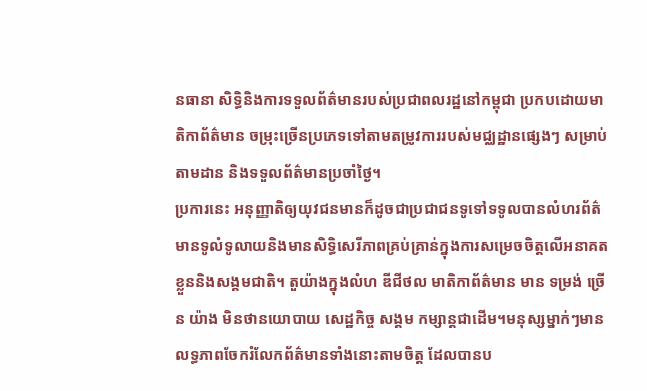នធានា សិទ្ធិនិងការទទួលព័ត៌មានរបស់ប្រជាពលរដ្ឋនៅកម្ពុជា ប្រកបដោយមាតិកាព័ត៌មាន ចម្រុះច្រើនប្រភេទទៅតាមតម្រូវការរបស់មជ្ឈដ្ឋានផ្សេងៗ សម្រាប់តាមដាន និងទទួលព័ត៌មានប្រចាំថ្ងៃ។
ប្រការនេះ អនុញ្ញាតិឲ្យយុវជនមានក៏ដូចជាប្រជាជនទូទៅទទូលបានលំហរព័ត៌មានទូលំទូលាយនិងមានសិទ្ធិសេរីភាពគ្រប់គ្រាន់ក្នុងការសម្រេចចិត្តលើអនាគតខ្លួននិងសង្គមជាតិ។ តួយ៉ាងក្នុងលំហ ឌីជីថល មាតិកាព័ត៌មាន មាន ទម្រង់ ច្រើន យ៉ាង មិនថានយោបាយ សេដ្ឋកិច្ច សង្គម កម្សាន្តជាដើម។មនុស្សម្នាក់ៗមានលទ្ធភាពចែករំលែកព័ត៌មានទាំងនោះតាមចិត្ត ដែលបានប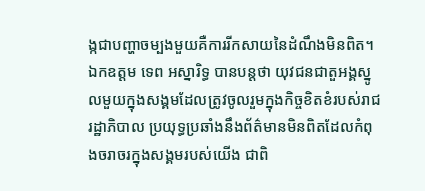ង្កជាបញ្ហាចម្បងមួយគឺការរីកសាយនៃដំណឹងមិនពិត។
ឯកឧត្តម ទេព អស្នារិទ្ធ បានបន្តថា យុវជនជាតួអង្គស្នូលមួយក្នុងសង្គមដែលត្រូវចូលរួមក្នុងកិច្ចខិតខំរបស់រាជរដ្ឋាភិបាល ប្រយុទ្ធប្រឆាំងនឹងព័ត៌មានមិនពិតដែលកំពុងចរាចរក្នុងសង្គមរបស់យើង ជាពិ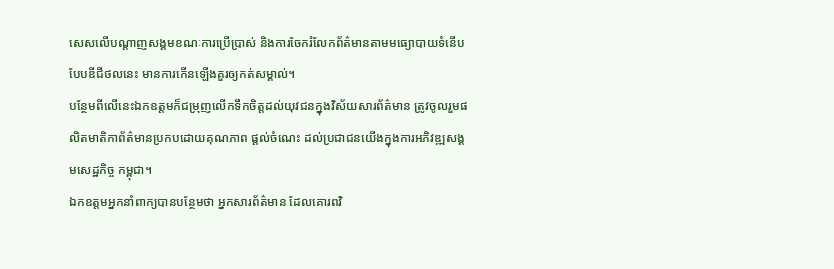សេសលើបណ្តាញសង្គមខណៈការប្រើប្រាស់ និងការចែករំលែកព័ត៌មានតាមមធ្យោបាយទំនើបបែបឌីជីថលនេះ មានការកើនឡើងគួរឲ្យកត់សម្គាល់។
បន្ថែមពីលើនេះឯកឧត្តមក៏ជម្រុញលើកទឹកចិត្តដល់យុវជនក្នុងវិស័យសារព័ត៌មាន ត្រូវចូលរួមផលិតមាតិកាព័ត៌មានប្រកបដោយគុណភាព ផ្តល់ចំណេះ ដល់ប្រជាជនយើងក្នុងការអភិវឌ្ឍសង្គមសេដ្ឋកិច្ច កម្ពុជា។
ឯកឧត្តមអ្នកនាំពាក្យបានបន្ថែមថា អ្នកសារព័ត៌មាន ដែលគោរពវិ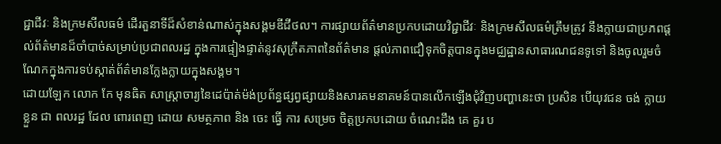ជ្ជាជីវៈ និងក្រមសីលធម៌ ដើរតួនាទីដ៏សំខាន់ណាស់ក្នុងសង្គមឌីជីថល។ ការផ្សាយព័ត៌មានប្រកបដោយវិជ្ជាជីវៈ និងក្រមសីលធម៌ត្រឹមត្រូវ នឹងក្លាយជាប្រភពផ្តល់ព័ត៌មានដ៏ចាំបាច់សម្រាប់ប្រជាពលរដ្ឋ ក្នុងការផ្ទៀងផ្ទាត់នូវសុក្រឹតភាពនៃព័ត៌មាន ផ្តល់ភាពជឿទុកចិត្តបានក្នុងមជ្ឈដ្ឋានសាធារណជនទូទៅ និងចូលរួមចំណែកក្នុងការទប់ស្កាត់ព័ត៌មានក្លែងក្លាយក្នុងសង្គម។
ដោយឡែក លោក កែ មុនធិត សាស្រ្តាចារ្យនៃដេប៉ាត់ម៉ង់ប្រព័ន្ធផ្សព្វផ្សាយនិងសារគមនាគមន៍បានលើកឡើងជុំវិញបញ្ហានេះថា ប្រសិន បើយុវជន ចង់ ក្លាយ ខ្លួន ជា ពលរដ្ឋ ដែល ពោរពេញ ដោយ សមត្ថភាព និង ចេះ ធ្វើ ការ សម្រេច ចិត្តប្រកបដោយ ចំណេះដឹង គេ គួរ ប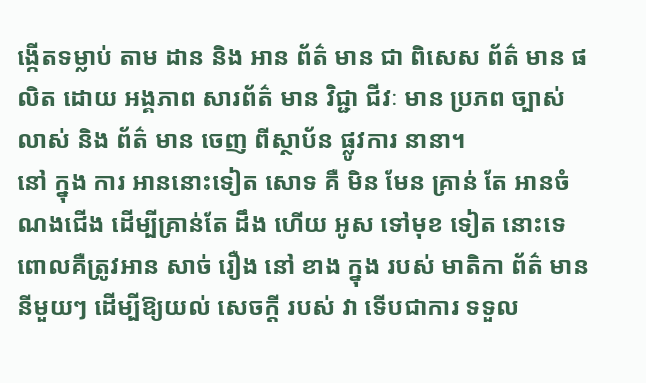ង្កើតទម្លាប់ តាម ដាន និង អាន ព័ត៌ មាន ជា ពិសេស ព័ត៌ មាន ផលិត ដោយ អង្គភាព សារព័ត៌ មាន វិជ្ជា ជីវៈ មាន ប្រភព ច្បាស់ លាស់ និង ព័ត៌ មាន ចេញ ពីស្ថាប័ន ផ្លូវការ នានា។
នៅ ក្នុង ការ អាននោះទៀត សោទ គឺ មិន មែន គ្រាន់ តែ អានចំណងជើង ដើម្បីគ្រាន់តែ ដឹង ហើយ អូស ទៅមុខ ទៀត នោះទេ ពោលគឺត្រូវអាន សាច់ រឿង នៅ ខាង ក្នុង របស់ មាតិកា ព័ត៌ មាន នីមួយៗ ដើម្បីឱ្យយល់ សេចក្តី របស់ វា ទើបជាការ ទទួល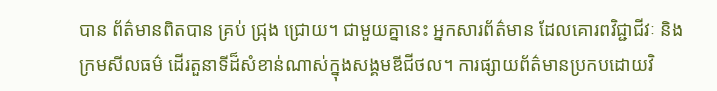បាន ព័ត៌មានពិតបាន គ្រប់ ជ្រុង ជ្រោយ។ ជាមួយគ្នានេះ អ្នកសារព័ត៌មាន ដែលគោរពវិជ្ជាជីវៈ និងក្រមសីលធម៌ ដើរតួនាទីដ៏សំខាន់ណាស់ក្នុងសង្គមឌីជីថល។ ការផ្សាយព័ត៌មានប្រកបដោយវិ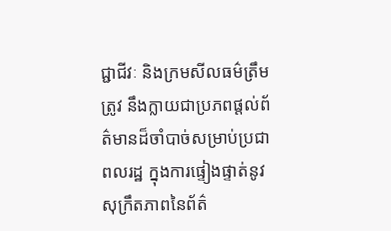ជ្ជាជីវៈ និងក្រមសីលធម៌ត្រឹមត្រូវ នឹងក្លាយជាប្រភពផ្តល់ព័ត៌មានដ៏ចាំបាច់សម្រាប់ប្រជាពលរដ្ឋ ក្នុងការផ្ទៀងផ្ទាត់នូវសុក្រឹតភាពនៃព័ត៌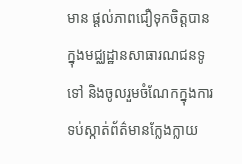មាន ផ្តល់ភាពជឿទុកចិត្តបានក្នុងមជ្ឈដ្ឋានសាធារណជនទូទៅ និងចូលរួមចំណែកក្នុងការទប់ស្កាត់ព័ត៌មានក្លែងក្លាយ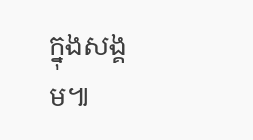ក្នុងសង្គម៕